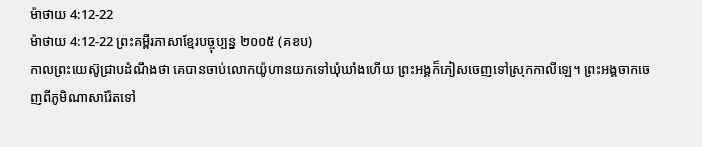ម៉ាថាយ 4:12-22
ម៉ាថាយ 4:12-22 ព្រះគម្ពីរភាសាខ្មែរបច្ចុប្បន្ន ២០០៥ (គខប)
កាលព្រះយេស៊ូជ្រាបដំណឹងថា គេបានចាប់លោកយ៉ូហានយកទៅឃុំឃាំងហើយ ព្រះអង្គក៏ភៀសចេញទៅស្រុកកាលីឡេ។ ព្រះអង្គចាកចេញពីភូមិណាសារ៉ែតទៅ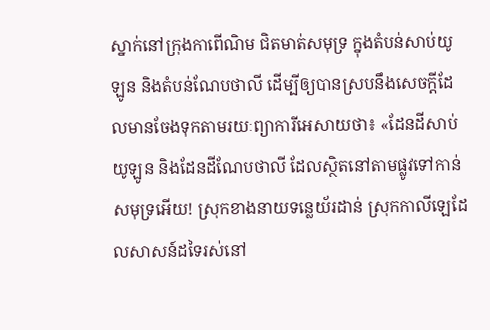ស្នាក់នៅក្រុងកាពើណិម ជិតមាត់សមុទ្រ ក្នុងតំបន់សាប់យូឡូន និងតំបន់ណែបថាលី ដើម្បីឲ្យបានស្របនឹងសេចក្ដីដែលមានចែងទុកតាមរយៈព្យាការីអេសាយថា៖ «ដែនដីសាប់យូឡូន និងដែនដីណែបថាលី ដែលស្ថិតនៅតាមផ្លូវទៅកាន់សមុទ្រអើយ! ស្រុកខាងនាយទន្លេយ័រដាន់ ស្រុកកាលីឡេដែលសាសន៍ដទៃរស់នៅ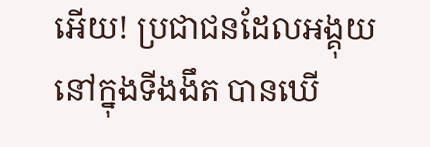អើយ! ប្រជាជនដែលអង្គុយនៅក្នុងទីងងឹត បានឃើ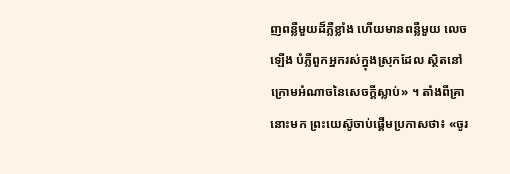ញពន្លឺមួយដ៏ភ្លឺខ្លាំង ហើយមានពន្លឺមួយ លេចឡើង បំភ្លឺពួកអ្នករស់ក្នុងស្រុកដែល ស្ថិតនៅក្រោមអំណាចនៃសេចក្ដីស្លាប់» ។ តាំងពីគ្រានោះមក ព្រះយេស៊ូចាប់ផ្ដើមប្រកាសថា៖ «ចូរ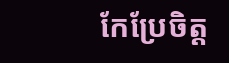កែប្រែចិត្ត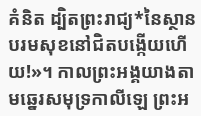គំនិត ដ្បិតព្រះរាជ្យ*នៃស្ថានបរមសុខនៅជិតបង្កើយហើយ!»។ កាលព្រះអង្គយាងតាមឆ្នេរសមុទ្រកាលីឡេ ព្រះអ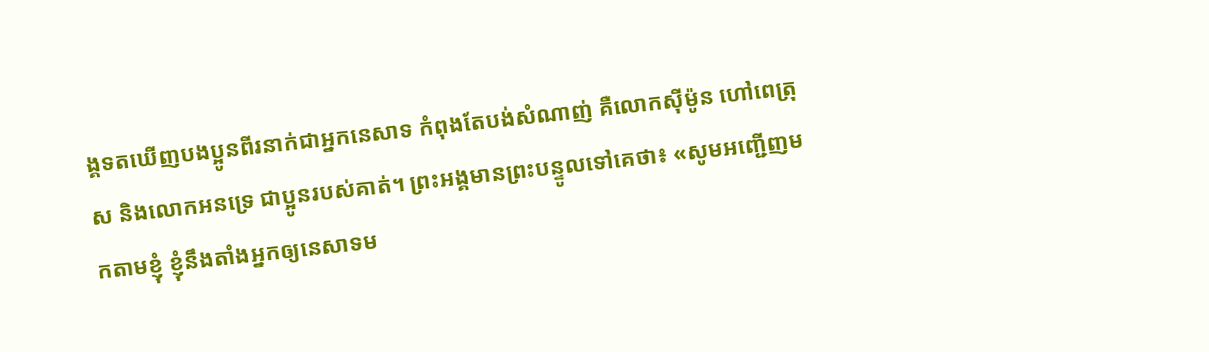ង្គទតឃើញបងប្អូនពីរនាក់ជាអ្នកនេសាទ កំពុងតែបង់សំណាញ់ គឺលោកស៊ីម៉ូន ហៅពេត្រុស និងលោកអនទ្រេ ជាប្អូនរបស់គាត់។ ព្រះអង្គមានព្រះបន្ទូលទៅគេថា៖ «សូមអញ្ជើញមកតាមខ្ញុំ ខ្ញុំនឹងតាំងអ្នកឲ្យនេសាទម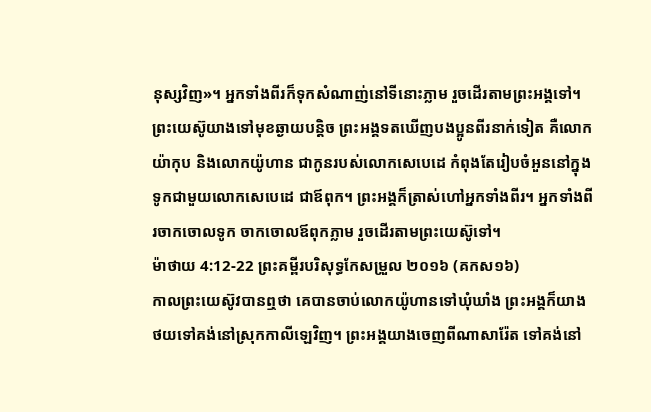នុស្សវិញ»។ អ្នកទាំងពីរក៏ទុកសំណាញ់នៅទីនោះភ្លាម រួចដើរតាមព្រះអង្គទៅ។ ព្រះយេស៊ូយាងទៅមុខឆ្ងាយបន្ដិច ព្រះអង្គទតឃើញបងប្អូនពីរនាក់ទៀត គឺលោកយ៉ាកុប និងលោកយ៉ូហាន ជាកូនរបស់លោកសេបេដេ កំពុងតែរៀបចំអួននៅក្នុងទូកជាមួយលោកសេបេដេ ជាឪពុក។ ព្រះអង្គក៏ត្រាស់ហៅអ្នកទាំងពីរ។ អ្នកទាំងពីរចាកចោលទូក ចាកចោលឪពុកភ្លាម រួចដើរតាមព្រះយេស៊ូទៅ។
ម៉ាថាយ 4:12-22 ព្រះគម្ពីរបរិសុទ្ធកែសម្រួល ២០១៦ (គកស១៦)
កាលព្រះយេស៊ូវបានឮថា គេបានចាប់លោកយ៉ូហានទៅឃុំឃាំង ព្រះអង្គក៏យាងថយទៅគង់នៅស្រុកកាលីឡេវិញ។ ព្រះអង្គយាងចេញពីណាសារ៉ែត ទៅគង់នៅ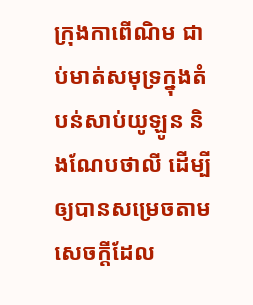ក្រុងកាពើណិម ជាប់មាត់សមុទ្រក្នុងតំបន់សាប់យូឡូន និងណែបថាលី ដើម្បីឲ្យបានសម្រេចតាមសេចក្ដីដែល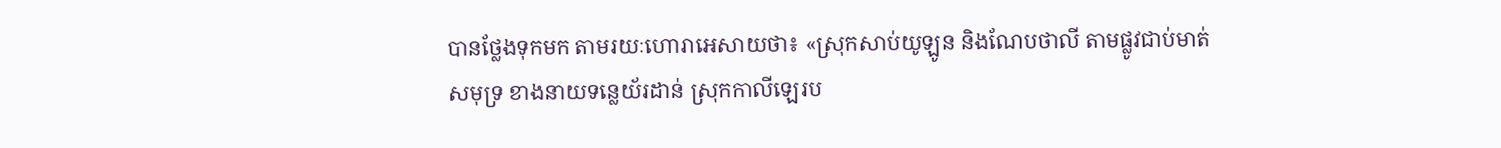បានថ្លែងទុកមក តាមរយៈហោរាអេសាយថា៖ «ស្រុកសាប់យូឡូន និងណែបថាលី តាមផ្លូវជាប់មាត់សមុទ្រ ខាងនាយទន្លេយ័រដាន់ ស្រុកកាលីឡេរប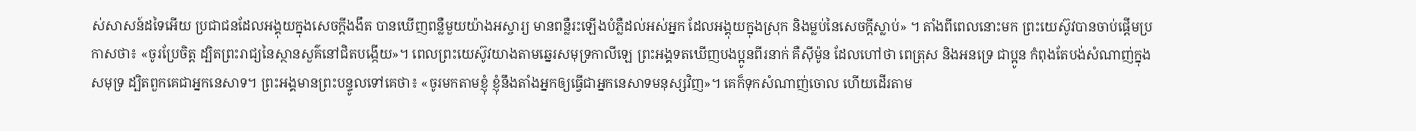ស់សាសន៍ដទៃអើយ ប្រជាជនដែលអង្គុយក្នុងសេចក្តីងងឹត បានឃើញពន្លឺមួយយ៉ាងអស្ចារ្យ មានពន្លឺរះឡើងបំភ្លឺដល់អស់អ្នក ដែលអង្គុយក្នុងស្រុក និងម្លប់នៃសេចក្តីស្លាប់» ។ តាំងពីពេលនោះមក ព្រះយេស៊ូវបានចាប់ផ្តើមប្រកាសថា៖ «ចូរប្រែចិត្ត ដ្បិតព្រះរាជ្យនៃស្ថានសួគ៌នៅជិតបង្កើយ»។ ពេលព្រះយេស៊ូវយាងតាមឆ្នេរសមុទ្រកាលីឡេ ព្រះអង្គទតឃើញបងប្អូនពីរនាក់ គឺស៊ីម៉ូន ដែលហៅថា ពេត្រុស និងអនទ្រេ ជាប្អូន កំពុងតែបង់សំណាញ់ក្នុងសមុទ្រ ដ្បិតពួកគេជាអ្នកនេសាទ។ ព្រះអង្គមានព្រះបន្ទូលទៅគេថា៖ «ចូរមកតាមខ្ញុំ ខ្ញុំនឹងតាំងអ្នកឲ្យធ្វើជាអ្នកនេសាទមនុស្សវិញ»។ គេក៏ទុកសំណាញ់ចោល ហើយដើរតាម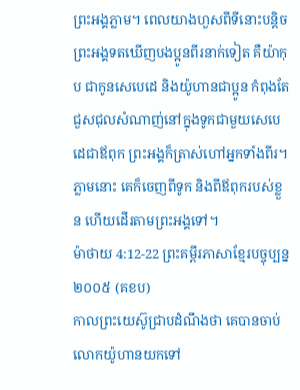ព្រះអង្គភ្លាម។ ពេលយាងហួសពីទីនោះបន្តិច ព្រះអង្គទតឃើញបងប្អូនពីរនាក់ទៀត គឺយ៉ាកុប ជាកូនសេបេដេ និងយ៉ូហានជាប្អូន កំពុងតែជួសជុលសំណាញ់នៅក្នុងទូកជាមួយសេបេដេជាឪពុក ព្រះអង្គក៏ត្រាស់ហៅអ្នកទាំងពីរ។ ភ្លាមនោះ គេក៏ចេញពីទូក និងពីឪពុករបស់ខ្លួន ហើយដើរតាមព្រះអង្គទៅ។
ម៉ាថាយ 4:12-22 ព្រះគម្ពីរភាសាខ្មែរបច្ចុប្បន្ន ២០០៥ (គខប)
កាលព្រះយេស៊ូជ្រាបដំណឹងថា គេបានចាប់លោកយ៉ូហានយកទៅ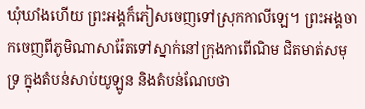ឃុំឃាំងហើយ ព្រះអង្គក៏ភៀសចេញទៅស្រុកកាលីឡេ។ ព្រះអង្គចាកចេញពីភូមិណាសារ៉ែតទៅស្នាក់នៅក្រុងកាពើណិម ជិតមាត់សមុទ្រ ក្នុងតំបន់សាប់យូឡូន និងតំបន់ណែបថា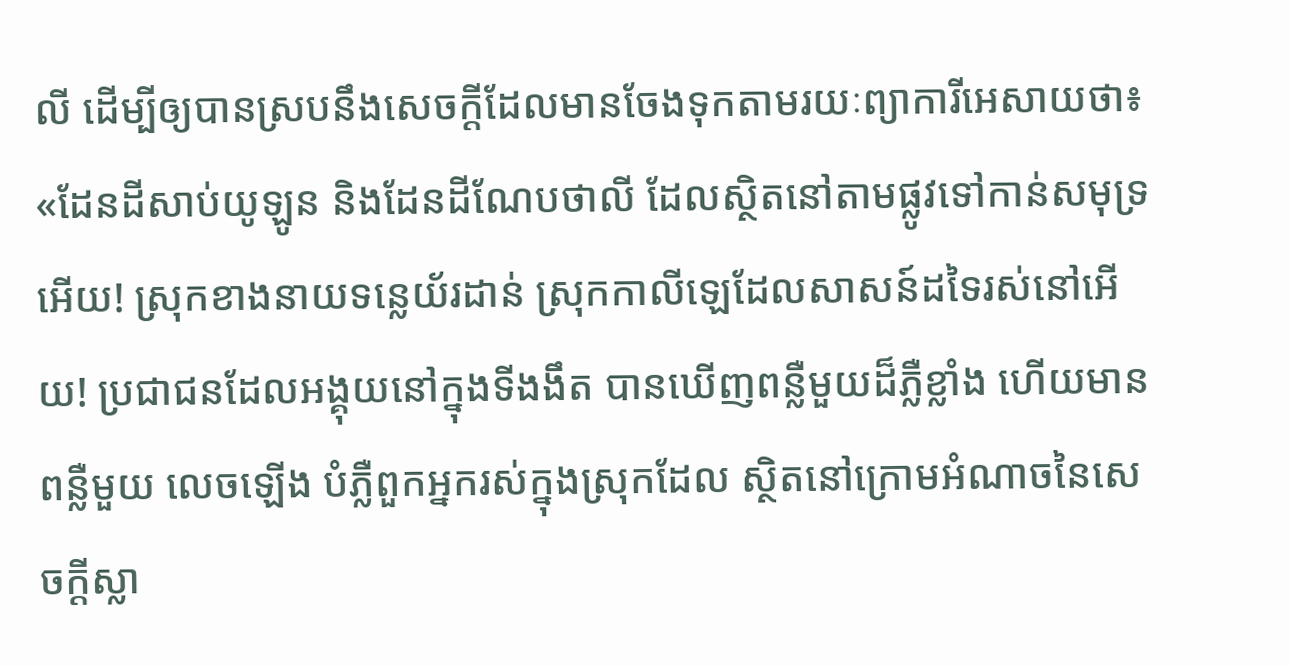លី ដើម្បីឲ្យបានស្របនឹងសេចក្ដីដែលមានចែងទុកតាមរយៈព្យាការីអេសាយថា៖ «ដែនដីសាប់យូឡូន និងដែនដីណែបថាលី ដែលស្ថិតនៅតាមផ្លូវទៅកាន់សមុទ្រអើយ! ស្រុកខាងនាយទន្លេយ័រដាន់ ស្រុកកាលីឡេដែលសាសន៍ដទៃរស់នៅអើយ! ប្រជាជនដែលអង្គុយនៅក្នុងទីងងឹត បានឃើញពន្លឺមួយដ៏ភ្លឺខ្លាំង ហើយមានពន្លឺមួយ លេចឡើង បំភ្លឺពួកអ្នករស់ក្នុងស្រុកដែល ស្ថិតនៅក្រោមអំណាចនៃសេចក្ដីស្លា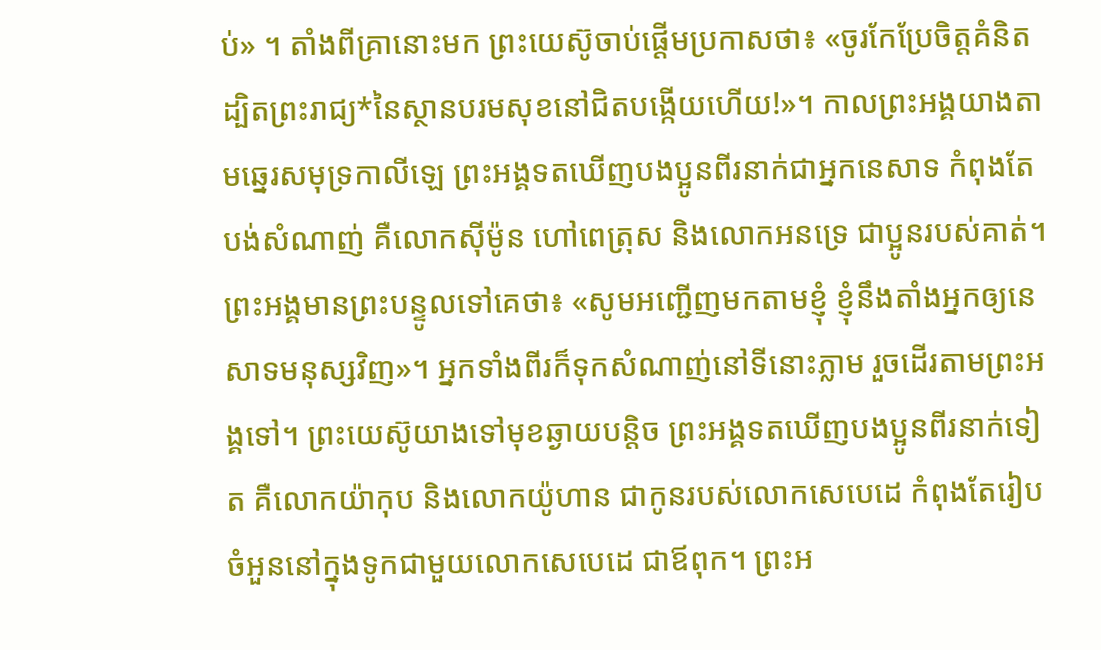ប់» ។ តាំងពីគ្រានោះមក ព្រះយេស៊ូចាប់ផ្ដើមប្រកាសថា៖ «ចូរកែប្រែចិត្តគំនិត ដ្បិតព្រះរាជ្យ*នៃស្ថានបរមសុខនៅជិតបង្កើយហើយ!»។ កាលព្រះអង្គយាងតាមឆ្នេរសមុទ្រកាលីឡេ ព្រះអង្គទតឃើញបងប្អូនពីរនាក់ជាអ្នកនេសាទ កំពុងតែបង់សំណាញ់ គឺលោកស៊ីម៉ូន ហៅពេត្រុស និងលោកអនទ្រេ ជាប្អូនរបស់គាត់។ ព្រះអង្គមានព្រះបន្ទូលទៅគេថា៖ «សូមអញ្ជើញមកតាមខ្ញុំ ខ្ញុំនឹងតាំងអ្នកឲ្យនេសាទមនុស្សវិញ»។ អ្នកទាំងពីរក៏ទុកសំណាញ់នៅទីនោះភ្លាម រួចដើរតាមព្រះអង្គទៅ។ ព្រះយេស៊ូយាងទៅមុខឆ្ងាយបន្ដិច ព្រះអង្គទតឃើញបងប្អូនពីរនាក់ទៀត គឺលោកយ៉ាកុប និងលោកយ៉ូហាន ជាកូនរបស់លោកសេបេដេ កំពុងតែរៀបចំអួននៅក្នុងទូកជាមួយលោកសេបេដេ ជាឪពុក។ ព្រះអ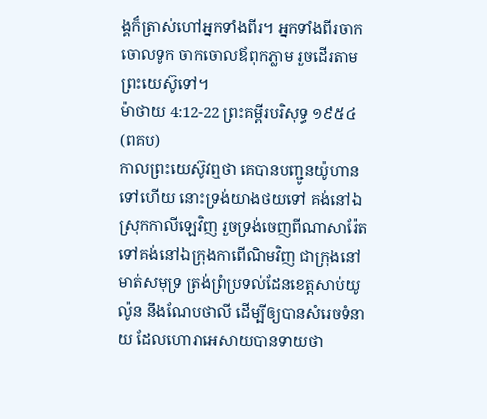ង្គក៏ត្រាស់ហៅអ្នកទាំងពីរ។ អ្នកទាំងពីរចាកចោលទូក ចាកចោលឪពុកភ្លាម រួចដើរតាមព្រះយេស៊ូទៅ។
ម៉ាថាយ 4:12-22 ព្រះគម្ពីរបរិសុទ្ធ ១៩៥៤ (ពគប)
កាលព្រះយេស៊ូវឮថា គេបានបញ្ជូនយ៉ូហានទៅហើយ នោះទ្រង់យាងថយទៅ គង់នៅឯស្រុកកាលីឡេវិញ រួចទ្រង់ចេញពីណាសារ៉ែត ទៅគង់នៅឯក្រុងកាពើណិមវិញ ជាក្រុងនៅមាត់សមុទ្រ ត្រង់ព្រំប្រទល់ដែនខេត្តសាប់យូល៉ូន នឹងណែបថាលី ដើម្បីឲ្យបានសំរេចទំនាយ ដែលហោរាអេសាយបានទាយថា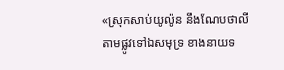«ស្រុកសាប់យូល៉ូន នឹងណែបថាលី តាមផ្លូវទៅឯសមុទ្រ ខាងនាយទ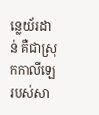ន្លេយ័រដាន់ គឺជាស្រុកកាលីឡេរបស់សា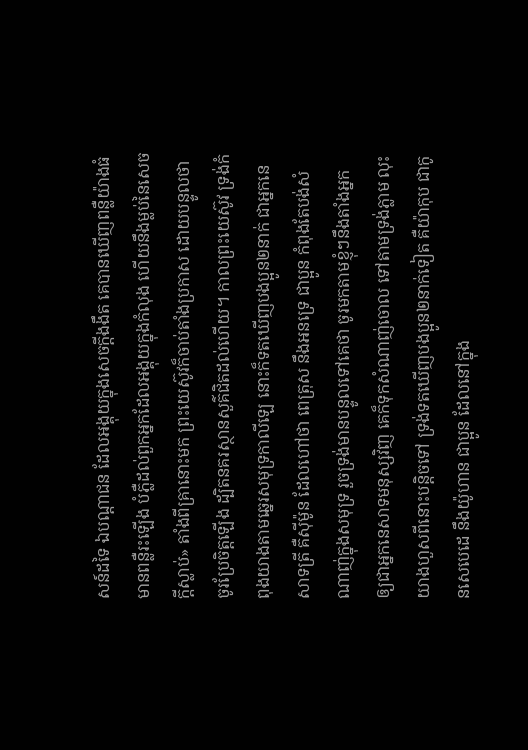សន៍ដទៃ ឯបណ្តាជន ដែលអង្គុយក្នុងសេចក្ដីងងឹត គេបានឃើញពន្លឺយ៉ាងធំ មានពន្លឺរះឡើង បំភ្លឺដល់ពួកអ្នកដែលអង្គុយក្នុងកំលុង ហើយនឹងម្លប់នៃសេចក្ដីស្លាប់» តាំងពីគ្រានោះមក ព្រះយេស៊ូវក៏ចាប់តាំងប្រកាស ដោយបន្ទូលថា ចូរប្រែចិត្តឡើង ដ្បិតនគរស្ថានសួគ៌ជិតដល់ហើយ។ កាលព្រះយេស៊ូវ ទ្រង់កំពុងយាងតាមឆ្នេរសមុទ្រកាលីឡេ នោះក៏ទតឃើញបងប្អូន២នាក់ ជាអ្នកនេសាទត្រី គឺស៊ីម៉ូន ដែលហៅថា ពេត្រុស នឹងអនទ្រេ ជាប្អូន កំពុងតែបង់សំណាញ់ក្នុងសមុទ្រ រួចទ្រង់មានបន្ទូលទៅគេថា ចូរមកតាមខ្ញុំៗនឹងតាំងអ្នក ឲ្យជាអ្នកនេសាទមនុស្សវិញ គេក៏ទុកសំណាញ់ចោល ទៅតាមទ្រង់ភ្លាម លុះយាងហួសពីនោះបន្តិចទៅ ទ្រង់ទតឃើញបងប្អូន២នាក់ទៀត គឺយ៉ាកុប ជាកូនសេបេដេ នឹងយ៉ូហាន ជាប្អូន ដែលនៅក្នុង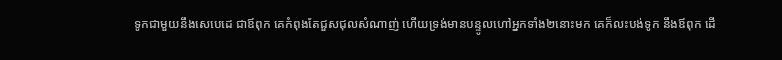ទូកជាមួយនឹងសេបេដេ ជាឪពុក គេកំពុងតែជួសជុលសំណាញ់ ហើយទ្រង់មានបន្ទូលហៅអ្នកទាំង២នោះមក គេក៏លះបង់ទូក នឹងឪពុក ដើ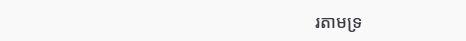រតាមទ្រ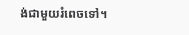ង់ជាមួយរំពេចទៅ។